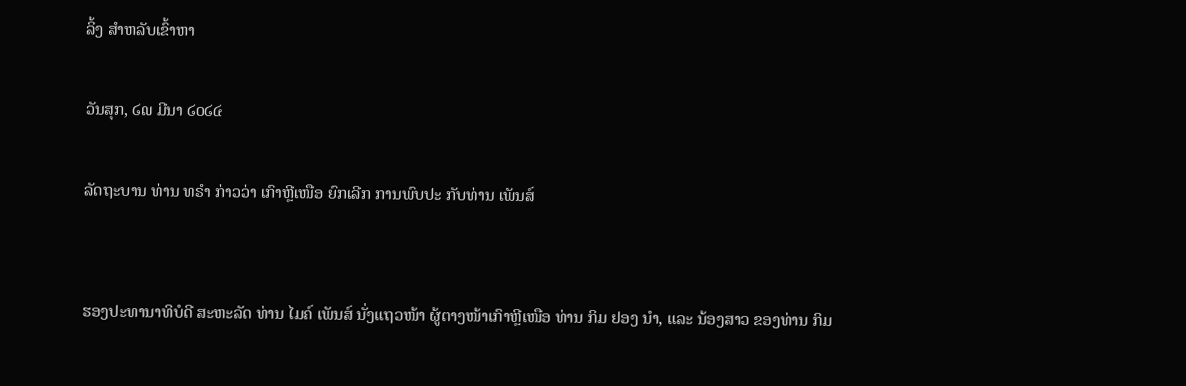ລິ້ງ ສຳຫລັບເຂົ້າຫາ

ວັນສຸກ, ໒໙ ມີນາ ໒໐໒໔

ລັດຖະບານ ທ່ານ ທຣຳ ກ່າວວ່າ ເກົາຫຼີເໜືອ ຍົກເລີກ ການພົບປະ ກັບທ່ານ ເພັນສ໌


ຮອງປະທານາທິບໍດີ ສະຫະລັດ ທ່ານ ໄມຄ໌ ເພັນສ໌ ນັ່ງແຖວໜ້າ ຜູ້ຕາງໜ້າເກົາຫຼີເໜືອ ທ່ານ ກິມ ຢອງ ນຳ, ແລະ ນ້ອງສາວ ຂອງທ່ານ ກິມ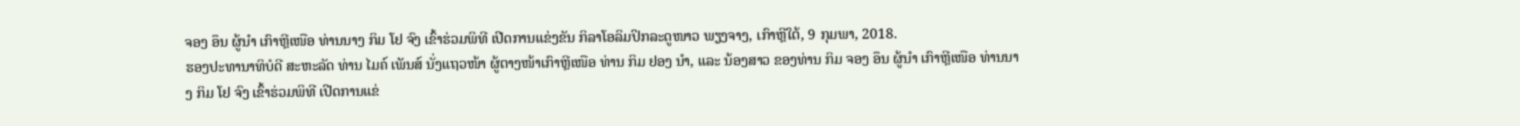ຈອງ ອຶນ ຜູ້ນຳ ເກົາຫຼີເໜືອ ທ່ານນາງ ກິມ ໂຢ ຈົງ ເຂົ້າຮ່ວມພິທີ ເປີດການແຂ່ງຂັນ ກິລາໂອລິມປິກລະດູໜາວ ພຽງຈາງ, ເກົາຫຼີໃຕ້, 9 ກຸມພາ, 2018.
ຮອງປະທານາທິບໍດີ ສະຫະລັດ ທ່ານ ໄມຄ໌ ເພັນສ໌ ນັ່ງແຖວໜ້າ ຜູ້ຕາງໜ້າເກົາຫຼີເໜືອ ທ່ານ ກິມ ຢອງ ນຳ, ແລະ ນ້ອງສາວ ຂອງທ່ານ ກິມ ຈອງ ອຶນ ຜູ້ນຳ ເກົາຫຼີເໜືອ ທ່ານນາງ ກິມ ໂຢ ຈົງ ເຂົ້າຮ່ວມພິທີ ເປີດການແຂ່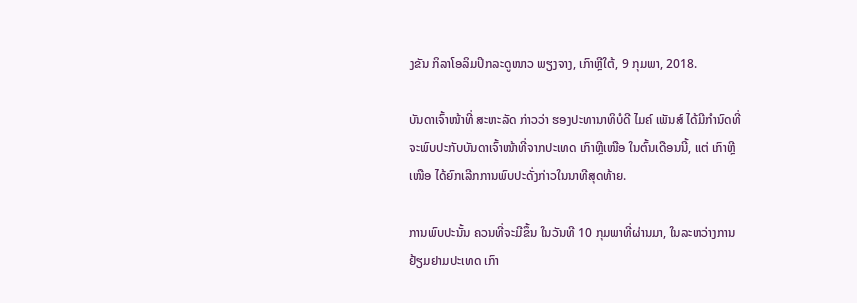ງຂັນ ກິລາໂອລິມປິກລະດູໜາວ ພຽງຈາງ, ເກົາຫຼີໃຕ້, 9 ກຸມພາ, 2018.

ບັນດາເຈົ້າໜ້າທີ່ ສະຫະລັດ ກ່າວວ່າ ຮອງປະທານາທິບໍດີ ໄມຄ໌ ເພັນສ໌ ໄດ້ມີກຳນົດທີ່
ຈະພົບປະກັບບັນດາເຈົ້າໜ້າທີ່ຈາກປະເທດ ເກົາຫຼີເໜືອ ໃນຕົ້ນເດືອນນີ້, ແຕ່ ເກົາຫຼີ
ເໜືອ ໄດ້ຍົກເລີກການພົບປະດັ່ງກ່າວໃນນາທີສຸດທ້າຍ.

ການພົບປະນັ້ນ ຄວນທີ່ຈະມີຂຶ້ນ ໃນວັນທີ 10 ກຸມພາທີ່ຜ່ານມາ, ໃນລະຫວ່າງການ
ຢ້ຽມຢາມປະເທດ ເກົາ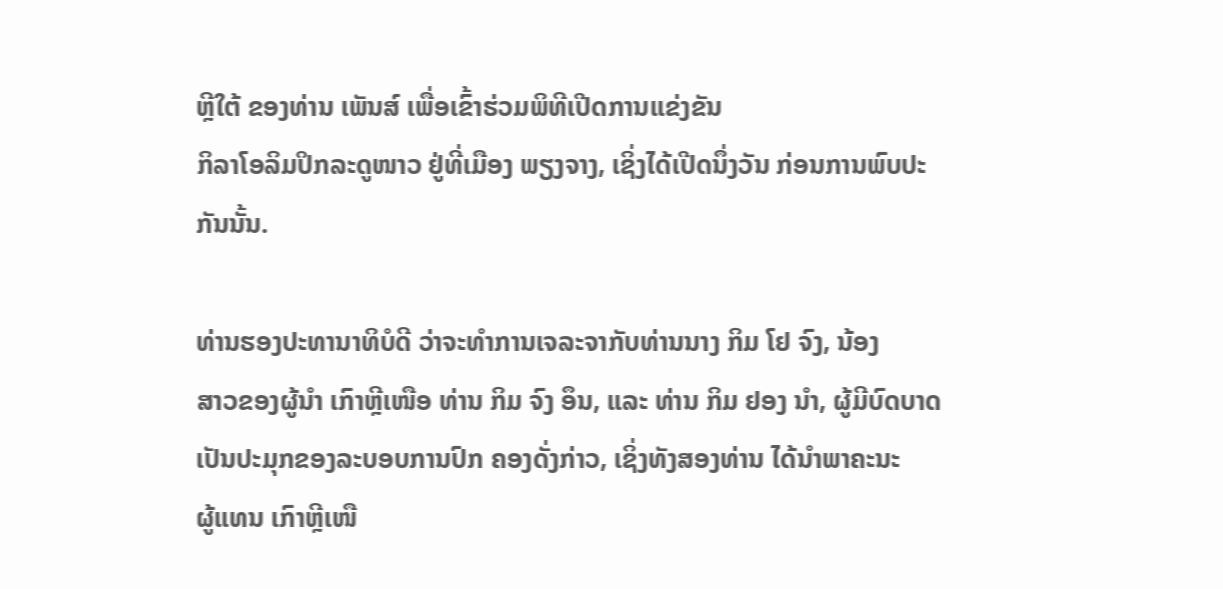ຫຼີໃຕ້ ຂອງທ່ານ ເພັນສ໌ ເພື່ອເຂົ້າຮ່ວມພິທີເປີດການແຂ່ງຂັນ
ກິລາໂອລິມປິກລະດູໜາວ ຢູ່ທີ່ເມືອງ ພຽງຈາງ, ເຊິ່ງໄດ້ເປີດນຶ່ງວັນ ກ່ອນການພົບປະ
ກັນນັ້ນ.

ທ່ານຮອງປະທານາທິບໍດີ ວ່າຈະທຳການເຈລະຈາກັບທ່ານນາງ ກິມ ໂຢ ຈົງ, ນ້ອງ
ສາວຂອງຜູ້ນຳ ເກົາຫຼີເໜືອ ທ່ານ ກິມ ຈົງ ອຶນ, ແລະ ທ່ານ ກິມ ຢອງ ນຳ, ຜູ້ມີບົດບາດ
ເປັນປະມຸກຂອງລະບອບການປົກ ຄອງດັ່ງກ່າວ, ເຊິ່ງທັງສອງທ່ານ ໄດ້ນຳພາຄະນະ
ຜູ້ແທນ ເກົາຫຼີເໜື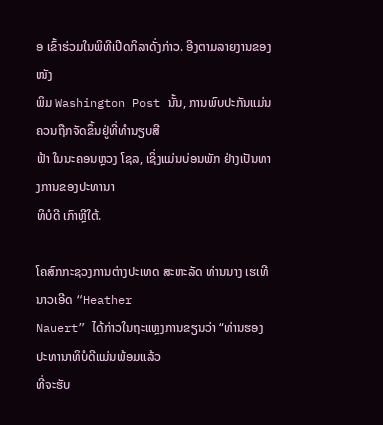ອ ເຂົ້າຮ່ວມໃນພິທີເປີດກິລາດັ່ງກ່າວ. ອີງຕາມລາຍງານຂອງໜັງ
ພິມ Washington Post ນັ້ນ, ການພົບປະກັນແມ່ນຄວນຖືກຈັດຂຶ້ນຢູ່ທີ່ທຳນຽບສີ
ຟ້າ ໃນນະຄອນຫຼວງ ໂຊລ, ເຊິ່ງແມ່ນບ່ອນພັກ ຢ່າງເປັນທາງການຂອງປະທານາ
ທິບໍດີ ເກົາຫຼີໃຕ້.

ໂຄສົກກະຊວງການຕ່າງປະເທດ ສະຫະລັດ ທ່ານນາງ ເຮເທີ ນາວເອີດ “Heather
Nauert” ໄດ້ກ່າວໃນຖະແຫຼງການຂຽນວ່າ “ທ່ານຮອງປະທານາທິບໍດີແມ່ນພ້ອມແລ້ວ
ທີ່ຈະຮັບ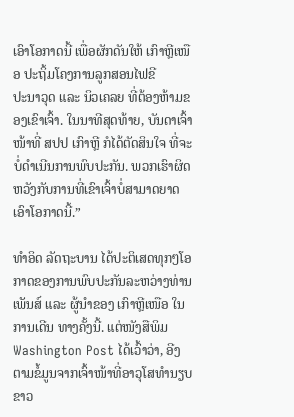ເອົາໂອກາດນີ້ ເພື່ອຜັກດັນໃຫ້ ເກົາຫຼີເໜືອ ປະຖິ້ມໂຄງການລູກສອນໄຟຂີ
ປະນາວຸດ ແລະ ນິວເຄລຍ ທີ່ຕ້ອງຫ້າມຂອງເຂົາເຈົ້າ. ໃນນາທີສຸດທ້າຍ, ບັນດາເຈົ້າ
ໜ້າທີ່ ສປປ ເກົາຫຼີ ກໍໄດ້ຕັດສິນໃຈ ທີ່ຈະບໍ່ດຳເນີນການພົບປະກັນ. ພວກເຮົາຜິດ
ຫວັງກັບການທີ່ເຂົາເຈົ້າບໍ່ສາມາດຍາດເອົາໂອກາດນີ້.”

ທຳອິດ ລັດຖະບານ ໄດ້ປະຕິເສດທຸກໆໂອກາດຂອງການພົບປະກັນລະຫວ່າງທ່ານ
ເພັນສ໌ ແລະ ຜູ້ນຳຂອງ ເກົາຫຼີເໜືອ ໃນການເດີນ ທາງຄັ້ງນີ້. ແຕ່ໜັງສືພິມ
Washington Post ໄດ້ເວົ້າວ່າ, ອີງຕາມຂໍ້ມູນຈາກເຈົ້າໜ້າທີ່ອາວຸໂສທຳນຽບຂາວ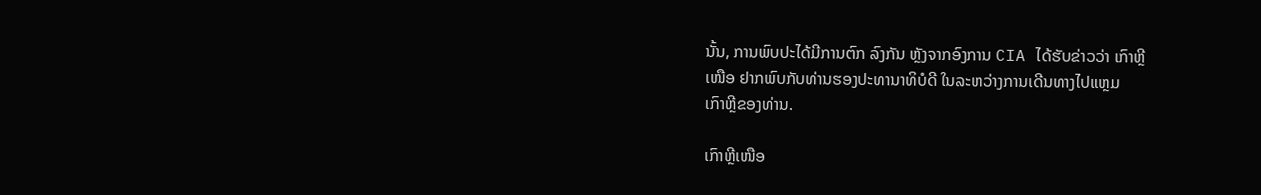ນັ້ນ, ການພົບປະໄດ້ມີການຕົກ ລົງກັນ ຫຼັງຈາກອົງການ CIA ໄດ້ຮັບຂ່າວວ່າ ເກົາຫຼີ
ເໜືອ ຢາກພົບກັບທ່ານຮອງປະທານາທິບໍດີ ໃນລະຫວ່າງການເດີນທາງໄປແຫຼມ
ເກົາຫຼີຂອງທ່ານ.

ເກົາຫຼີເໜືອ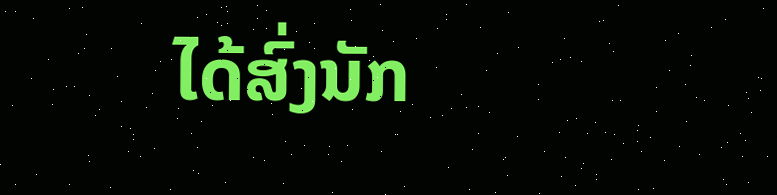ໄດ້ສົ່ງນັກ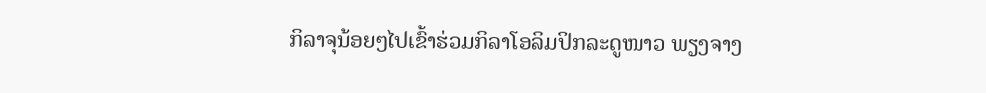ກິລາຈຸນ້ອຍໆໄປເຂົ້າຮ່ວມກິລາໂອລິມປິກລະດູໜາວ ພຽງຈາງ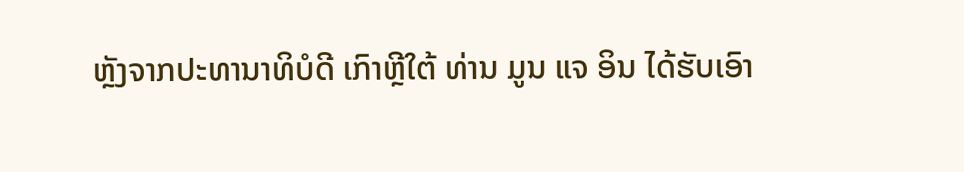ຫຼັງຈາກປະທານາທິບໍດີ ເກົາຫຼີໃຕ້ ທ່ານ ມູນ ແຈ ອິນ ໄດ້ຮັບເອົາ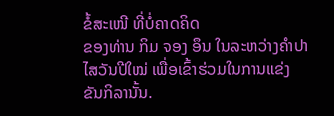ຂໍ້ສະເໜີ ທີ່ບໍ່ຄາດຄິດ
ຂອງທ່ານ ກິມ ຈອງ ອຶນ ໃນລະຫວ່າງຄຳປາໄສວັນປີໃໝ່ ເພື່ອເຂົ້າຮ່ວມໃນການແຂ່ງ
ຂັນກິລານັ້ນ.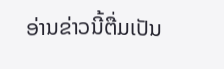ອ່ານຂ່າວນີ້ຕື່ມເປັນ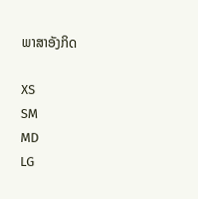ພາສາອັງກິດ

XS
SM
MD
LG